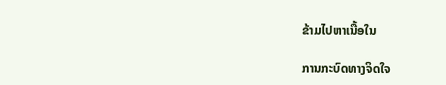ຂ້າມໄປຫາເນື້ອໃນ

ການກະບົດທາງຈິດໃຈ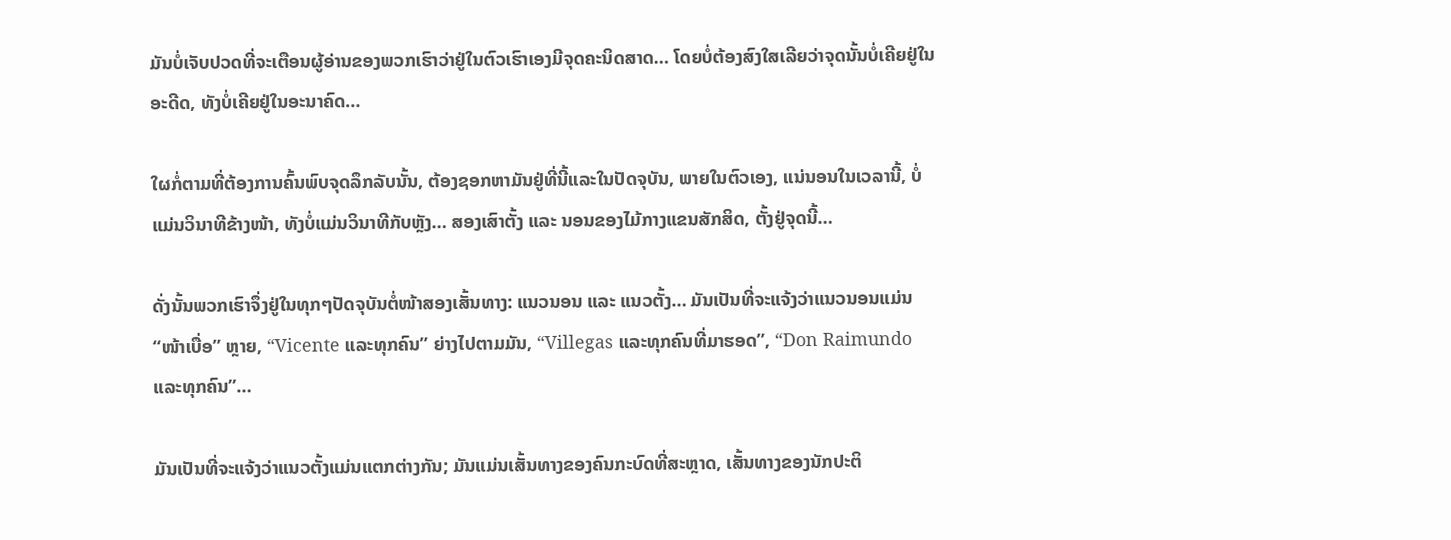ມັນບໍ່ເຈັບປວດທີ່ຈະເຕືອນຜູ້ອ່ານຂອງພວກເຮົາວ່າຢູ່ໃນຕົວເຮົາເອງມີຈຸດຄະນິດສາດ… ໂດຍບໍ່ຕ້ອງສົງໃສເລີຍວ່າຈຸດນັ້ນບໍ່ເຄີຍຢູ່ໃນອະດີດ, ທັງບໍ່ເຄີຍຢູ່ໃນອະນາຄົດ…

ໃຜກໍ່ຕາມທີ່ຕ້ອງການຄົ້ນພົບຈຸດລຶກລັບນັ້ນ, ຕ້ອງຊອກຫາມັນຢູ່ທີ່ນີ້ແລະໃນປັດຈຸບັນ, ພາຍໃນຕົວເອງ, ແນ່ນອນໃນເວລານີ້, ບໍ່ແມ່ນວິນາທີຂ້າງໜ້າ, ທັງບໍ່ແມ່ນວິນາທີກັບຫຼັງ… ສອງເສົາຕັ້ງ ແລະ ນອນຂອງໄມ້ກາງແຂນສັກສິດ, ຕັ້ງຢູ່ຈຸດນີ້…

ດັ່ງນັ້ນພວກເຮົາຈຶ່ງຢູ່ໃນທຸກໆປັດຈຸບັນຕໍ່ໜ້າສອງເສັ້ນທາງ: ແນວນອນ ແລະ ແນວຕັ້ງ… ມັນເປັນທີ່ຈະແຈ້ງວ່າແນວນອນແມ່ນ “ໜ້າເບື່ອ” ຫຼາຍ, “Vicente ແລະທຸກຄົນ” ຍ່າງໄປຕາມມັນ, “Villegas ແລະທຸກຄົນທີ່ມາຮອດ”, “Don Raimundo ແລະທຸກຄົນ”…

ມັນເປັນທີ່ຈະແຈ້ງວ່າແນວຕັ້ງແມ່ນແຕກຕ່າງກັນ; ມັນແມ່ນເສັ້ນທາງຂອງຄົນກະບົດທີ່ສະຫຼາດ, ເສັ້ນທາງຂອງນັກປະຕິ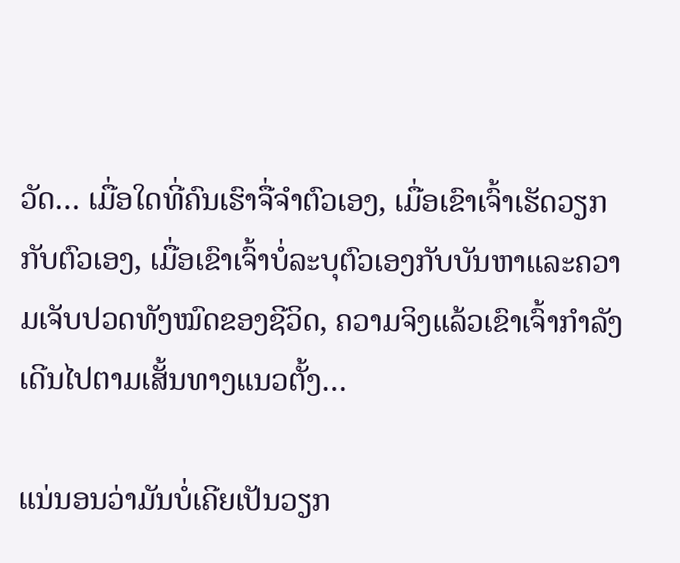ວັດ… ເມື່ອໃດທີ່ຄົນເຮົາຈື່ຈໍາຕົວເອງ, ເມື່ອເຂົາເຈົ້າເຮັດວຽກກັບຕົວເອງ, ເມື່ອເຂົາເຈົ້າບໍ່ລະບຸຕົວເອງກັບບັນຫາແລະຄວາມເຈັບປວດທັງໝົດຂອງຊີວິດ, ຄວາມຈິງແລ້ວເຂົາເຈົ້າກໍາລັງເດີນໄປຕາມເສັ້ນທາງແນວຕັ້ງ…

ແນ່ນອນວ່າມັນບໍ່ເຄີຍເປັນວຽກ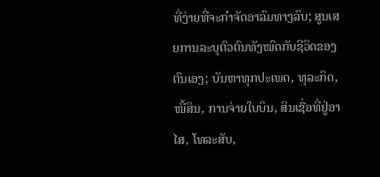ທີ່ງ່າຍທີ່ຈະກໍາຈັດອາລົມທາງລົບ; ສູນເສຍການລະບຸຕົວຕົນທັງໝົດກັບຊີວິດຂອງຕົນເອງ; ບັນຫາທຸກປະເພດ, ທຸລະກິດ, ໜີ້ສິນ, ການຈ່າຍໃບບິນ, ສິນເຊື່ອທີ່ຢູ່ອາໄສ, ໂທລະສັບ,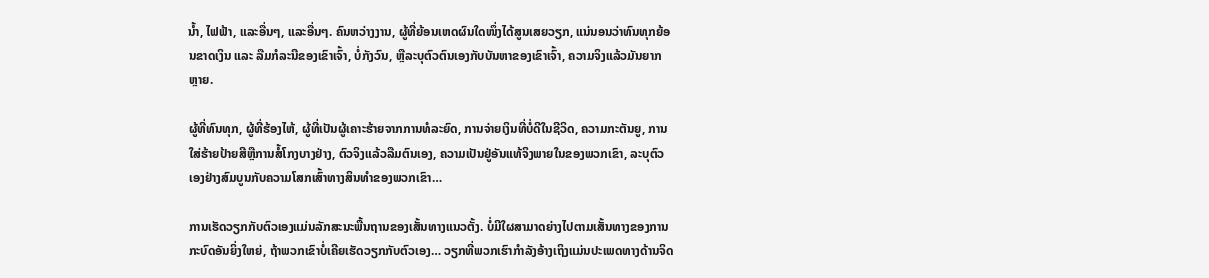ນ້ຳ, ໄຟຟ້າ, ແລະອື່ນໆ, ແລະອື່ນໆ. ຄົນຫວ່າງງານ, ຜູ້ທີ່ຍ້ອນເຫດຜົນໃດໜຶ່ງໄດ້ສູນເສຍວຽກ, ແນ່ນອນວ່າທົນທຸກຍ້ອນຂາດເງິນ ແລະ ລືມກໍລະນີຂອງເຂົາເຈົ້າ, ບໍ່ກັງວົນ, ຫຼືລະບຸຕົວຕົນເອງກັບບັນຫາຂອງເຂົາເຈົ້າ, ຄວາມຈິງແລ້ວມັນຍາກຫຼາຍ.

ຜູ້ທີ່ທົນທຸກ, ຜູ້ທີ່ຮ້ອງໄຫ້, ຜູ້ທີ່ເປັນຜູ້ເຄາະຮ້າຍຈາກການທໍລະຍົດ, ການຈ່າຍເງິນທີ່ບໍ່ດີໃນຊີວິດ, ຄວາມກະຕັນຍູ, ການໃສ່ຮ້າຍປ້າຍສີຫຼືການສໍ້ໂກງບາງຢ່າງ, ຕົວຈິງແລ້ວລືມຕົນເອງ, ຄວາມເປັນຢູ່ອັນແທ້ຈິງພາຍໃນຂອງພວກເຂົາ, ລະບຸຕົວເອງຢ່າງສົມບູນກັບຄວາມໂສກເສົ້າທາງສິນທໍາຂອງພວກເຂົາ…

ການເຮັດວຽກກັບຕົວເອງແມ່ນລັກສະນະພື້ນຖານຂອງເສັ້ນທາງແນວຕັ້ງ. ບໍ່ມີໃຜສາມາດຍ່າງໄປຕາມເສັ້ນທາງຂອງການກະບົດອັນຍິ່ງໃຫຍ່, ຖ້າພວກເຂົາບໍ່ເຄີຍເຮັດວຽກກັບຕົວເອງ… ວຽກທີ່ພວກເຮົາກໍາລັງອ້າງເຖິງແມ່ນປະເພດທາງດ້ານຈິດ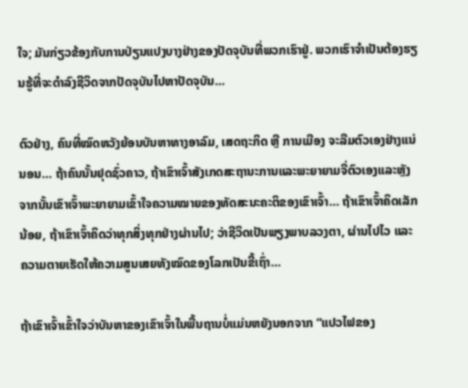ໃຈ; ມັນກ່ຽວຂ້ອງກັບການປ່ຽນແປງບາງຢ່າງຂອງປັດຈຸບັນທີ່ພວກເຮົາຢູ່. ພວກເຮົາຈໍາເປັນຕ້ອງຮຽນຮູ້ທີ່ຈະດໍາລົງຊີວິດຈາກປັດຈຸບັນໄປຫາປັດຈຸບັນ…

ຕົວຢ່າງ, ຄົນທີ່ໝົດຫວັງຍ້ອນບັນຫາທາງອາລົມ, ເສດຖະກິດ ຫຼື ການເມືອງ ຈະລືມຕົວເອງຢ່າງແນ່ນອນ… ຖ້າຄົນນັ້ນຢຸດຊົ່ວຄາວ, ຖ້າເຂົາເຈົ້າສັງເກດສະຖານະການແລະພະຍາຍາມຈື່ຕົວເອງແລະຫຼັງຈາກນັ້ນເຂົາເຈົ້າພະຍາຍາມເຂົ້າໃຈຄວາມໝາຍຂອງທັດສະນະຄະຕິຂອງເຂົາເຈົ້າ… ຖ້າເຂົາເຈົ້າຄິດເລັກນ້ອຍ, ຖ້າເຂົາເຈົ້າຄິດວ່າທຸກສິ່ງທຸກຢ່າງຜ່ານໄປ; ວ່າຊີວິດເປັນພຽງພາບລວງຕາ, ຜ່ານໄປໄວ ແລະ ຄວາມຕາຍເຮັດໃຫ້ຄວາມສູນເສຍທັງໝົດຂອງໂລກເປັນຂີ້ເຖົ່າ…

ຖ້າເຂົາເຈົ້າເຂົ້າໃຈວ່າບັນຫາຂອງເຂົາເຈົ້າໃນພື້ນຖານບໍ່ແມ່ນຫຍັງນອກຈາກ “ແປວໄຟຂອງ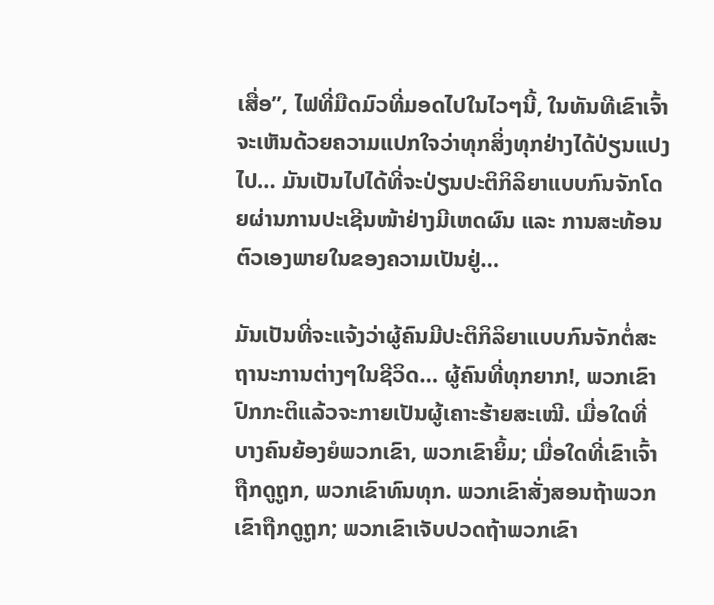ເສື່ອ”, ໄຟທີ່ມືດມົວທີ່ມອດໄປໃນໄວໆນີ້, ໃນທັນທີເຂົາເຈົ້າຈະເຫັນດ້ວຍຄວາມແປກໃຈວ່າທຸກສິ່ງທຸກຢ່າງໄດ້ປ່ຽນແປງໄປ… ມັນເປັນໄປໄດ້ທີ່ຈະປ່ຽນປະຕິກິລິຍາແບບກົນຈັກໂດຍຜ່ານການປະເຊີນໜ້າຢ່າງມີເຫດຜົນ ແລະ ການສະທ້ອນຕົວເອງພາຍໃນຂອງຄວາມເປັນຢູ່…

ມັນເປັນທີ່ຈະແຈ້ງວ່າຜູ້ຄົນມີປະຕິກິລິຍາແບບກົນຈັກຕໍ່ສະຖານະການຕ່າງໆໃນຊີວິດ… ຜູ້ຄົນທີ່ທຸກຍາກ!, ພວກເຂົາປົກກະຕິແລ້ວຈະກາຍເປັນຜູ້ເຄາະຮ້າຍສະເໝີ. ເມື່ອໃດທີ່ບາງຄົນຍ້ອງຍໍພວກເຂົາ, ພວກເຂົາຍິ້ມ; ເມື່ອໃດທີ່ເຂົາເຈົ້າຖືກດູຖູກ, ພວກເຂົາທົນທຸກ. ພວກເຂົາສັ່ງສອນຖ້າພວກເຂົາຖືກດູຖູກ; ພວກເຂົາເຈັບປວດຖ້າພວກເຂົາ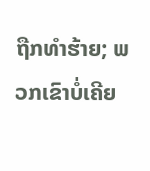ຖືກທໍາຮ້າຍ; ພວກເຂົາບໍ່ເຄີຍ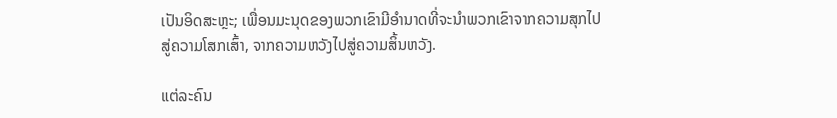ເປັນອິດສະຫຼະ; ເພື່ອນມະນຸດຂອງພວກເຂົາມີອໍານາດທີ່ຈະນໍາພວກເຂົາຈາກຄວາມສຸກໄປສູ່ຄວາມໂສກເສົ້າ, ຈາກຄວາມຫວັງໄປສູ່ຄວາມສິ້ນຫວັງ.

ແຕ່ລະຄົນ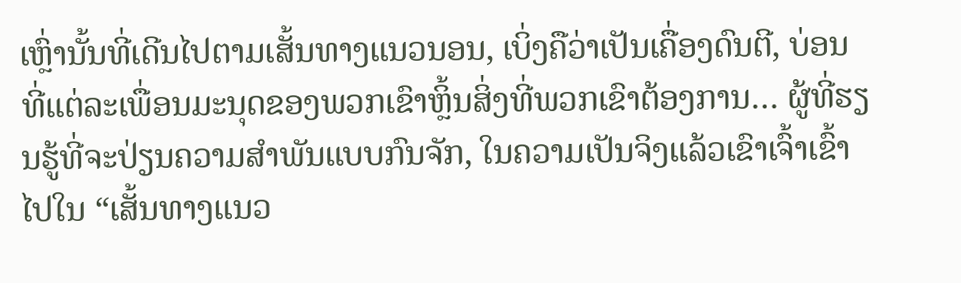ເຫຼົ່ານັ້ນທີ່ເດີນໄປຕາມເສັ້ນທາງແນວນອນ, ເບິ່ງຄືວ່າເປັນເຄື່ອງດົນຕີ, ບ່ອນທີ່ແຕ່ລະເພື່ອນມະນຸດຂອງພວກເຂົາຫຼິ້ນສິ່ງທີ່ພວກເຂົາຕ້ອງການ… ຜູ້ທີ່ຮຽນຮູ້ທີ່ຈະປ່ຽນຄວາມສໍາພັນແບບກົນຈັກ, ໃນຄວາມເປັນຈິງແລ້ວເຂົາເຈົ້າເຂົ້າໄປໃນ “ເສັ້ນທາງແນວ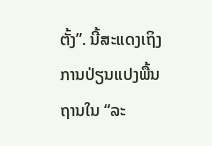ຕັ້ງ”. ນີ້ສະແດງເຖິງການປ່ຽນແປງພື້ນຖານໃນ “ລະ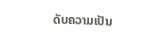ດັບຄວາມເປັນ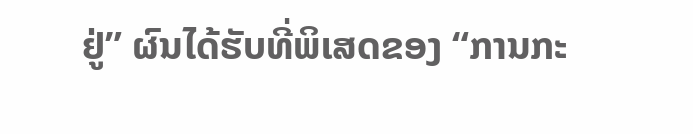ຢູ່” ຜົນໄດ້ຮັບທີ່ພິເສດຂອງ “ການກະ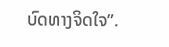ບົດທາງຈິດໃຈ”.